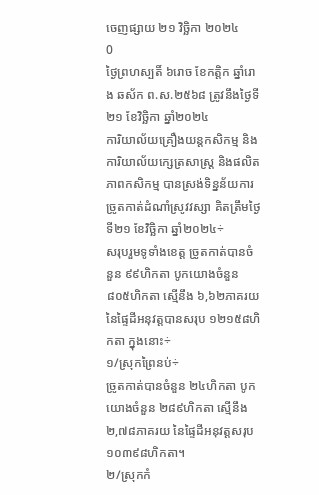ចេញផ្សាយ ២១ វិច្ឆិកា ២០២៤
0
ថ្ងៃព្រហស្បតិ៍ ៦រោច ខែកត្តិក ឆ្នាំរោង ឆស័ក ព.ស.២៥៦៨ ត្រូវនឹងថ្ងៃទី២១ ខែវិច្ឆិកា ឆ្នាំ២០២៤
ការិយាល័យគ្រឿងយន្តកសិកម្ម និងការិយាល័យក្សេត្រសាស្ត្រ និងផលិតភាពកសិកម្ម បានស្រង់ទិន្នន័យការច្រូតកាត់ដំណាំស្រូវវស្សា គិតត្រឹមថ្ងៃទី២១ ខែវិច្ឆិកា ឆ្នាំ២០២៤÷
សរុបរួមទូទាំងខេត្ត ច្រូតកាត់បានចំនួន ៩៩ហិកតា បូកយោងចំនួន ៨០៥ហិកតា ស្មើនឹង ៦,៦២ភាគរយ នៃផ្ទៃដីអនុវត្តបានសរុប ១២១៥៨ហិកតា ក្នុងនោះ÷
១/ស្រុកព្រៃនប់÷
ច្រូតកាត់បានចំនួន ២៤ហិកតា បូកយោងចំនួន ២៨៩ហិកតា ស្មើនឹង ២,៧៨ភាគរយ នៃផ្ទៃដីអនុវត្តសរុប ១០៣៩៨ហិកតា។
២/ស្រុកកំ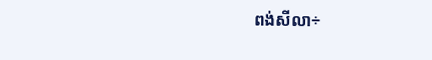ពង់សីលា÷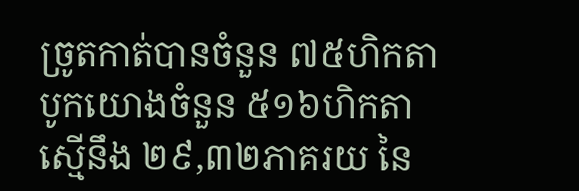ច្រូតកាត់បានចំនួន ៧៥ហិកតា បូកយោងចំនួន ៥១៦ហិកតា ស្មើនឹង ២៩,៣២ភាគរយ នៃ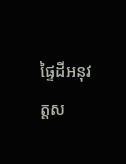ផ្ទៃដីអនុវត្តស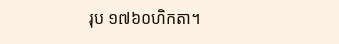រុប ១៧៦០ហិកតា។